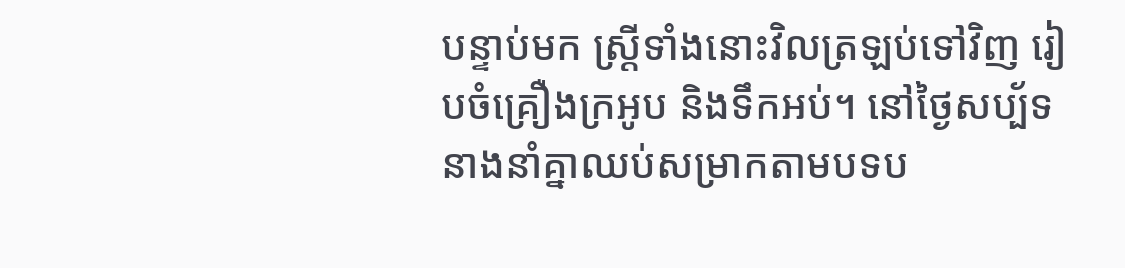បន្ទាប់មក ស្ត្រីទាំងនោះវិលត្រឡប់ទៅវិញ រៀបចំគ្រឿងក្រអូប និងទឹកអប់។ នៅថ្ងៃសប្ប័ទ នាងនាំគ្នាឈប់សម្រាកតាមបទប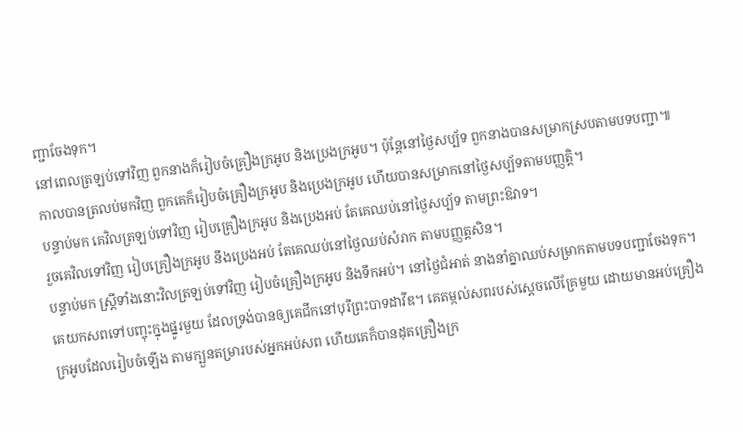ញ្ជាចែងទុក។
នៅពេលត្រឡប់ទៅវិញ ពួកនាងក៏រៀបចំគ្រឿងក្រអូប និងប្រេងក្រអូប។ ប៉ុន្តែនៅថ្ងៃសប្ប័ទ ពួកនាងបានសម្រាកស្របតាមបទបញ្ជា៕
កាលបានត្រលប់មកវិញ ពួកគេក៏រៀបចំគ្រឿងក្រអូប និងប្រេងក្រអូប ហើយបានសម្រាកនៅថ្ងៃសប្ប័ទតាមបញ្ញត្ដិ។
បន្ទាប់មក គេវិលត្រឡប់ទៅវិញ រៀបគ្រឿងក្រអូប និងប្រេងអប់ តែគេឈប់នៅថ្ងៃសប្ប័ទ តាមព្រះឱវាទ។
រួចគេវិលទៅវិញ រៀបគ្រឿងក្រអូប នឹងប្រេងអប់ តែគេឈប់នៅថ្ងៃឈប់សំរាក តាមបញ្ញត្តសិន។
បន្ទាប់មក ស្ដ្រីទាំងនោះវិលត្រឡប់ទៅវិញ រៀបចំគ្រឿងក្រអូប និងទឹកអប់។ នៅថ្ងៃជំអាត់ នាងនាំគ្នាឈប់សម្រាកតាមបទបញ្ជាចែងទុក។
គេយកសពទៅបញ្ចុះក្នុងផ្នូរមួយ ដែលទ្រង់បានឲ្យគេជីកនៅបុរីព្រះបាទដាវីឌ។ គេតម្កល់សពរបស់ស្ដេចលើគ្រែមួយ ដោយមានអប់គ្រឿងក្រអូបដែលរៀបចំឡើង តាមក្បួនតម្រារបស់អ្នកអប់សព ហើយគេក៏បានដុតគ្រឿងក្រ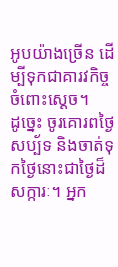អូបយ៉ាងច្រើន ដើម្បីទុកជាគារវកិច្ចចំពោះស្ដេច។
ដូច្នេះ ចូរគោរពថ្ងៃសប្ប័ទ និងចាត់ទុកថ្ងៃនោះជាថ្ងៃដ៏សក្ការៈ។ អ្នក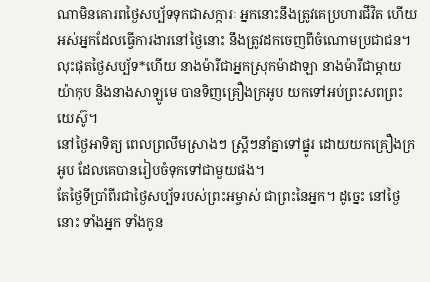ណាមិនគោរពថ្ងៃសប្ប័ទទុកជាសក្ការៈ អ្នកនោះនឹងត្រូវគេប្រហារជីវិត ហើយអស់អ្នកដែលធ្វើការងារនៅថ្ងៃនោះ នឹងត្រូវដកចេញពីចំណោមប្រជាជន។
លុះផុតថ្ងៃសប្ប័ទ*ហើយ នាងម៉ារីជាអ្នកស្រុកម៉ាដាឡា នាងម៉ារីជាម្ដាយយ៉ាកុប និងនាងសាឡូមេ បានទិញគ្រឿងក្រអូប យកទៅអប់ព្រះសពព្រះយេស៊ូ។
នៅថ្ងៃអាទិត្យ ពេលព្រលឹមស្រាងៗ ស្ត្រីៗនាំគ្នាទៅផ្នូរ ដោយយកគ្រឿងក្រអូប ដែលគេបានរៀបចំទុកទៅជាមួយផង។
តែថ្ងៃទីប្រាំពីរជាថ្ងៃសប្ប័ទរបស់ព្រះអម្ចាស់ ជាព្រះនៃអ្នក។ ដូច្នេះ នៅថ្ងៃនោះ ទាំងអ្នក ទាំងកូន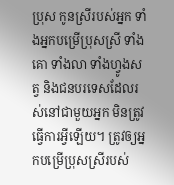ប្រុស កូនស្រីរបស់អ្នក ទាំងអ្នកបម្រើប្រុសស្រី ទាំងគោ ទាំងលា ទាំងហ្វូងសត្វ និងជនបរទេសដែលរស់នៅជាមួយអ្នក មិនត្រូវធ្វើការអ្វីឡើយ។ ត្រូវឲ្យអ្នកបម្រើប្រុសស្រីរបស់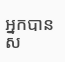អ្នកបានស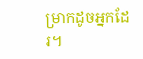ម្រាកដូចអ្នកដែរ។